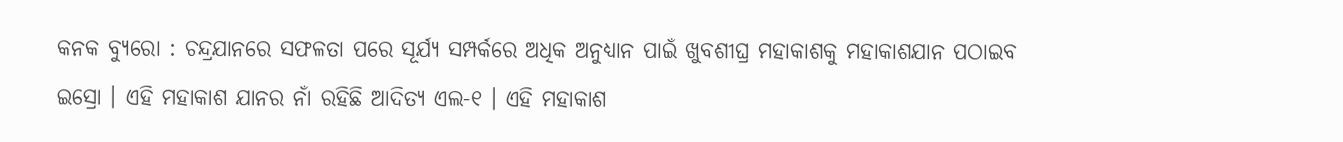କନକ ବ୍ୟୁରୋ : ଚନ୍ଦ୍ରଯାନରେ ସଫଳତା ପରେ ସୂର୍ଯ୍ୟ ସମ୍ପର୍କରେ ଅଧିକ ଅନୁଧ୍ୟାନ ପାଇଁ ଖୁବଶୀଘ୍ର ମହାକାଶକୁ ମହାକାଶଯାନ ପଠାଇବ ଇସ୍ରୋ । ଏହି ମହାକାଶ ଯାନର ନାଁ ରହିଛି ଆଦିତ୍ୟ ଏଲ-୧ । ଏହି ମହାକାଶ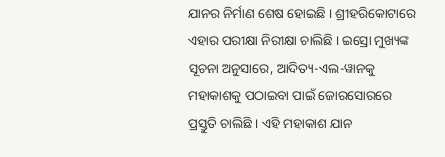ଯାନର ନିର୍ମାଣ ଶେଷ ହୋଇଛି । ଶ୍ରୀହରିକୋଟାରେ ଏହାର ପରୀକ୍ଷା ନିରୀକ୍ଷା ଚାଲିଛି । ଇସ୍ରୋ ମୁଖ୍ୟଙ୍କ ସୂଚନା ଅନୁସାରେ, ଆଦିତ୍ୟ-ଏଲ-ୱାନକୁ ମହାକାଶକୁ ପଠାଇବା ପାଇଁ ଜୋରସୋରରେ ପ୍ରସ୍ତୁତି ଚାଲିଛି । ଏହି ମହାକାଶ ଯାନ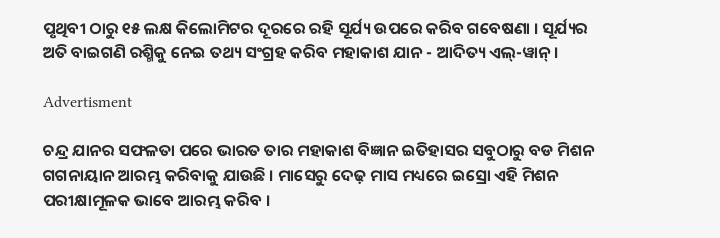ପୃଥିବୀ ଠାରୁ ୧୫ ଲକ୍ଷ କିଲୋମିଟର ଦୂରରେ ରହି ସୂର୍ଯ୍ୟ ଉପରେ କରିବ ଗବେଷଣା । ସୂର୍ଯ୍ୟର ଅତି ବାଇଗଣି ରଶ୍ମିକୁ ନେଇ ତଥ୍ୟ ସଂଗ୍ରହ କରିବ ମହାକାଶ ଯାନ - ଆଦିତ୍ୟ ଏଲ୍-ୱାନ୍ ।

Advertisment

ଚନ୍ଦ୍ର ଯାନର ସଫଳତା ପରେ ଭାରତ ତାର ମହାକାଶ ବିଜ୍ଞାନ ଇତିହାସର ସବୁଠାରୁ ବଡ ମିଶନ ଗଗନାୟାନ ଆରମ୍ଭ କରିବାକୁ ଯାଉଛି । ମାସେରୁ ଦେଢ଼ ମାସ ମଧ୍ୟରେ ଇସ୍ରୋ ଏହି ମିଶନ ପରୀକ୍ଷାମୂଳକ ଭାବେ ଆରମ୍ଭ କରିବ ।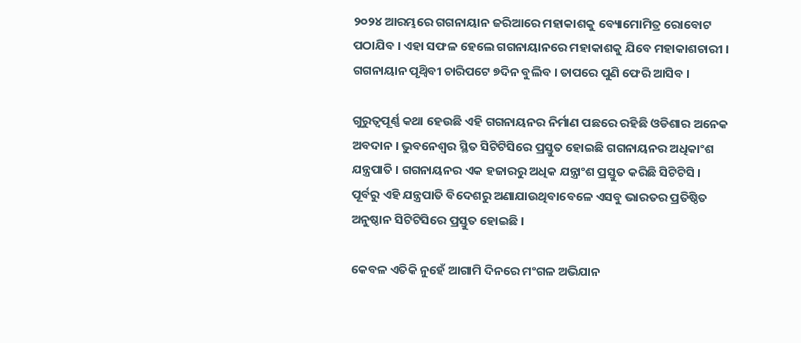୨୦୨୪ ଆରମ୍ଭରେ ଗଗନାୟାନ ଜରିଆରେ ମହାକାଶକୁ ବ୍ୟୋମୋମିତ୍ର ରୋବୋଟ ପଠାଯିବ । ଏହା ସଫଳ ହେଲେ ଗଗନାୟାନରେ ମହାକାଶକୁ ଯିବେ ମହାକାଶଚାରୀ । ଗଗନାୟାନ ପୃଥ୍ୱିବୀ ଚାରିପଟେ ୭ଦିନ ବୁଲିବ । ତାପରେ ପୁଣି ଫେରି ଆସିବ ।

ଗୁରୁତ୍ୱପୂର୍ଣ୍ଣ କଥା ହେଉଛି ଏହି ଗଗନାୟନର ନିର୍ମାଣ ପଛରେ ରହିଛି ଓଡିଶାର ଅନେକ ଅବଦାନ । ଭୁବନେଶ୍ୱର ସ୍ଥିତ ସିଟିଟିସିରେ ପ୍ରସ୍ତୁତ ହୋଇଛି ଗଗନାୟନର ଅଧିକାଂଶ ଯନ୍ତ୍ରପାତି । ଗଗନାୟନର ଏକ ହଜାରରୁ ଅଧିକ ଯନ୍ତ୍ରାଂଶ ପ୍ରସ୍ତୁତ କରିଛି ସିଟିଟିସି । ପୂର୍ବରୁ ଏହି ଯନ୍ତ୍ରପାତି ବିଦେଶରୁ ଅଣାଯାଉଥିବାବେଳେ ଏସବୁ ଭାରତର ପ୍ରତିଷ୍ଠିତ ଅନୁଷ୍ଠାନ ସିଟିଟିସିରେ ପ୍ରସ୍ତୁତ ହୋଇଛି ।

କେବଳ ଏତିକି ନୁହେଁ ଆଗାମି ଦିନରେ ମଂଗଳ ଅଭିଯାନ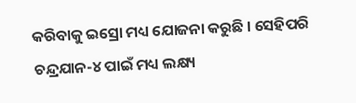କରିବାକୁ ଇସ୍ରୋ ମଧ୍ୟ ଯୋଜନା କରୁଛି । ସେହିପରି ଚନ୍ଦ୍ରଯାନ-୪ ପାଇଁ ମଧ୍ୟ ଲକ୍ଷ୍ୟ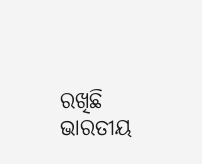ରଖିଛି ଭାରତୀୟ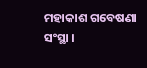ମହାକାଶ ଗବେଷଣା ସଂସ୍ଥା ।